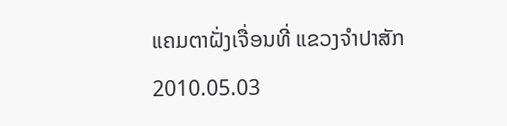ແຄມຕາຝັ່ງເຈື່ອນທີ່ ແຂວງຈໍາປາສັກ
2010.05.03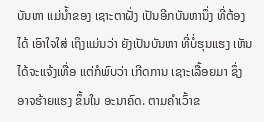ບັນຫາ ແມ່ນໍ້າຂອງ ເຊາະຕາຝັ່ງ ເປັນອີກບັນຫານຶ່ງ ທີ່ຕ້ອງໄດ້ ເອົາໃຈໃສ່ ເຖິງແມ່ນວ່າ ຍັງເປັນບັນຫາ ທີ່ບໍ່ຮຸນແຮງ ເຫັນໄດ້ຈະແຈ້ງເທື່ອ ແຕ່ກໍພົບວ່າ ເກີດການ ເຊາະເລື້ອຍມາ ຊຶ່ງອາຈຮ້າຍແຮງ ຂຶ້ນໃນ ອະນາຄົດ. ຕາມຄໍາເວົ້າຂ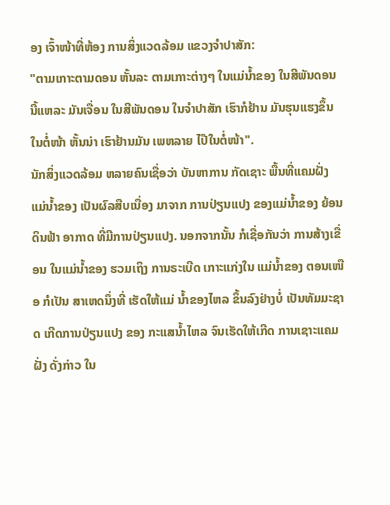ອງ ເຈົ້າໜ້າທີ່ຫ້ອງ ການສິ່ງແວດລ້ອມ ແຂວງຈໍາປາສັກ:
"ຕາມເກາະຕາມດອນ ຫັ້ນລະ ຕາມເກາະຕ່າງໆ ໃນແມ່ນໍ້າຂອງ ໃນສີພັນດອນ ນີ້ແຫລະ ມັນເຈື່ອນ ໃນສີພັນດອນ ໃນຈໍາປາສັກ ເຮົາກໍຢ້ານ ມັນຮຸນແຮງຂຶ້ນ ໃນຕໍ່ໜ້າ ຫັ້ນນ່າ ເຮົາຢ້ານມັນ ເພຫລາຍ ໄປ໊ໃນຕໍ່ໜ້າ".
ນັກສິ່ງແວດລ້ອມ ຫລາຍຄົນເຊື່ອວ່າ ບັນຫາການ ກັດເຊາະ ພື້ນທີ່ແຄມຝັ່ງ ແມ່ນໍ້າຂອງ ເປັນຜົລສືບເນື່ອງ ມາຈາກ ການປ່ຽນແປງ ຂອງແມ່ນໍ້າຂອງ ຍ້ອນດິນຟ້າ ອາກາດ ທີ່ມີການປ່ຽນແປງ. ນອກຈາກນັ້ນ ກໍເຊື່ອກັນວ່າ ການສ້າງເຂື່ອນ ໃນແມ່ນໍ້າຂອງ ຮວມເຖິງ ການຣະເບີດ ເກາະແກ່ງໃນ ແມ່ນໍ້າຂອງ ຕອນເໜືອ ກໍເປັນ ສາເຫດນຶ່ງທີ່ ເຮັດໃຫ້ແມ່ ນໍ້າຂອງໄຫລ ຂຶ້ນລົງຢ່າງບໍ່ ເປັນທັມມະຊາດ ເກີດການປ່ຽນແປງ ຂອງ ກະແສນໍ້າໄຫລ ຈົນເຮັດໃຫ້ເກີດ ການເຊາະແຄມຝັ່ງ ດັ່ງກ່າວ ໃນ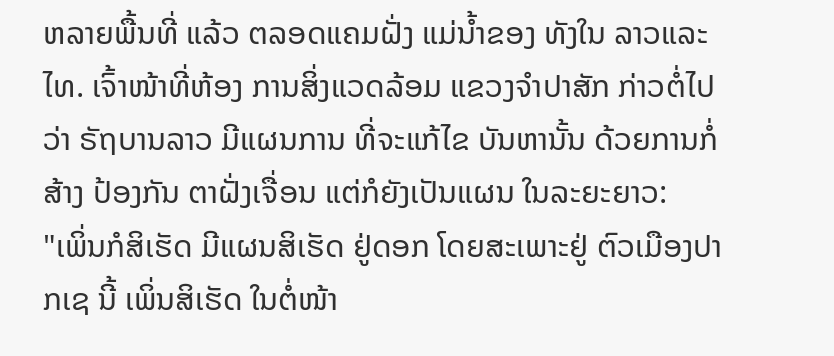ຫລາຍພື້ນທີ່ ແລ້ວ ຕລອດແຄມຝັ່ງ ແມ່ນໍ້າຂອງ ທັງໃນ ລາວແລະໄທ. ເຈົ້າໜ້າທີ່ຫ້ອງ ການສິ່ງແວດລ້ອມ ແຂວງຈໍາປາສັກ ກ່າວຕໍ່ໄປວ່າ ຣັຖບານລາວ ມີແຜນການ ທີ່ຈະແກ້ໄຂ ບັນຫານັ້ນ ດ້ວຍການກໍ່ສ້າງ ປ້ອງກັນ ຕາຝັ່ງເຈື່ອນ ແຕ່ກໍຍັງເປັນແຜນ ໃນລະຍະຍາວ:
"ເພິ່ນກໍສິເຮັດ ມີແຜນສິເຮັດ ຢູ່ດອກ ໂດຍສະເພາະຢູ່ ຕົວເມືອງປາກເຊ ນີ້ ເພິ່ນສິເຮັດ ໃນຕໍ່ໜ້າ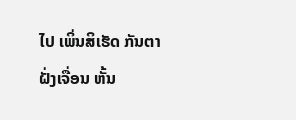ໄປ ເພິ່ນສິເຮັດ ກັນຕາຝັ່ງເຈື່ອນ ຫັ້ນ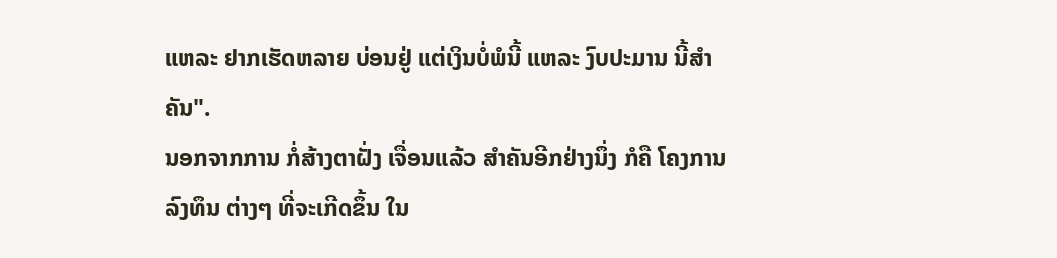ແຫລະ ຢາກເຮັດຫລາຍ ບ່ອນຢູ່ ແຕ່ເງິນບໍ່ພໍນີ້ ແຫລະ ງົບປະມານ ນີ້ສໍາຄັນ".
ນອກຈາກການ ກໍ່ສ້າງຕາຝັ່ງ ເຈື່ອນແລ້ວ ສໍາຄັນອີກຢ່າງນຶ່ງ ກໍຄື ໂຄງການລົງທຶນ ຕ່າງໆ ທີ່ຈະເກີດຂຶ້ນ ໃນ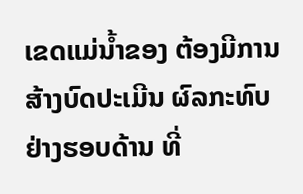ເຂດແມ່ນໍ້າຂອງ ຕ້ອງມີການ ສ້າງບົດປະເມີນ ຜົລກະທົບ ຢ່າງຮອບດ້ານ ທີ່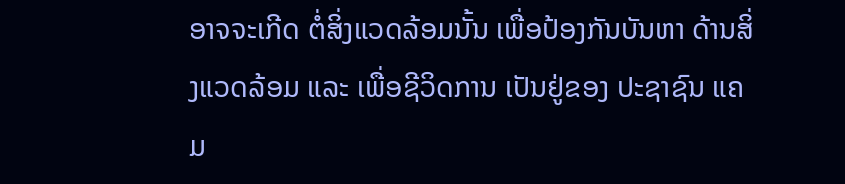ອາຈຈະເກີດ ຕໍ່ສິ່ງແວດລ້ອມນັ້ນ ເພື່ອປ້ອງກັນບັນຫາ ດ້ານສິ່ງແວດລ້ອມ ແລະ ເພື່ອຊີວິດການ ເປັນຢູ່ຂອງ ປະຊາຊົນ ແຄມ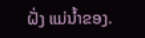ຝັ່ງ ແມ່ນໍ້າຂອງ.